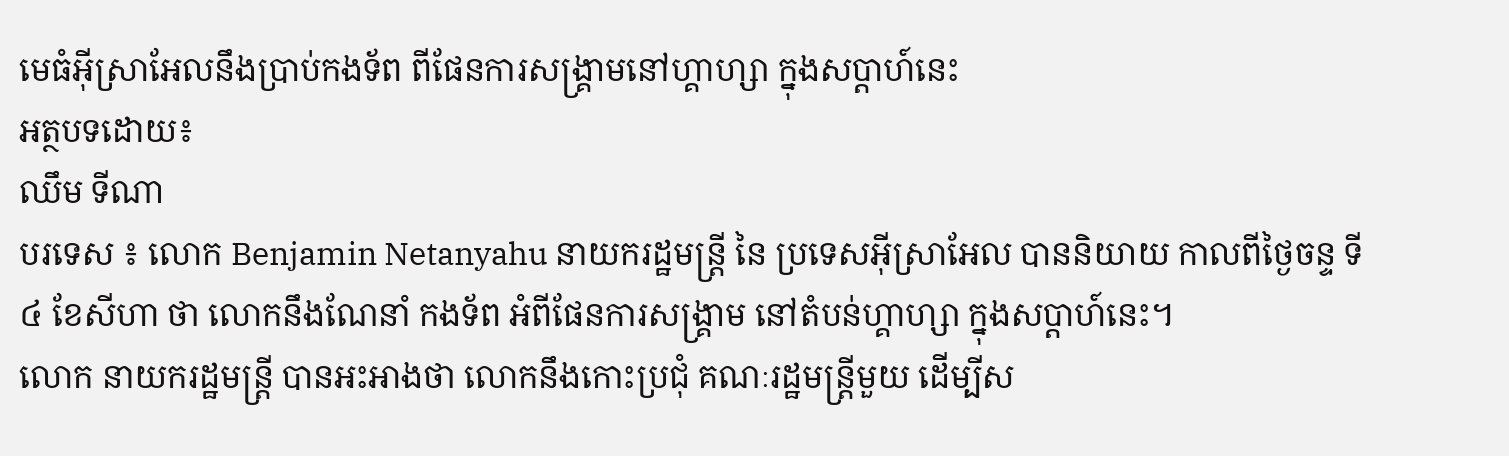មេធំអ៊ីស្រាអែលនឹងប្រាប់កងទ័ព ពីផែនការសង្គ្រាមនៅហ្គាហ្សា ក្នុងសប្តាហ៍នេះ
អត្ថបទដោយ៖
ឈឹម ទីណា
បរទេស ៖ លោក Benjamin Netanyahu នាយករដ្ឋមន្ត្រី នៃ ប្រទេសអ៊ីស្រាអែល បាននិយាយ កាលពីថ្ងៃចន្ទ ទី៤ ខែសីហា ថា លោកនឹងណែនាំ កងទ័ព អំពីផែនការសង្គ្រាម នៅតំបន់ហ្គាហ្សា ក្នុងសប្តាហ៍នេះ។
លោក នាយករដ្ឋមន្ត្រី បានអះអាងថា លោកនឹងកោះប្រជុំ គណៈរដ្ឋមន្ត្រីមួយ ដើម្បីស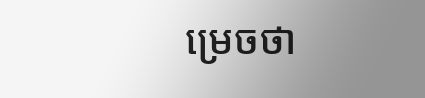ម្រេចថា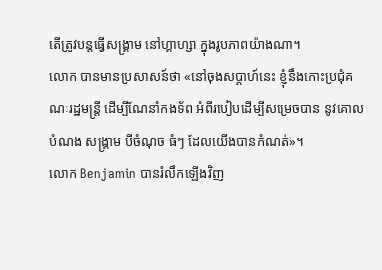តើត្រូវបន្តធ្វើសង្រ្គាម នៅហ្គាហ្សា ក្នុងរូបភាពយ៉ាងណា។
លោក បានមានប្រសាសន៍ថា «នៅចុងសប្តាហ៍នេះ ខ្ញុំនឹងកោះប្រជុំគណៈរដ្ឋមន្ត្រី ដើម្បីណែនាំកងទ័ព អំពីរបៀបដើម្បីសម្រេចបាន នូវគោលបំណង សង្រ្គាម បីចំណុច ធំៗ ដែលយើងបានកំណត់»។
លោក Benjamin បានរំលឹកឡើងវិញ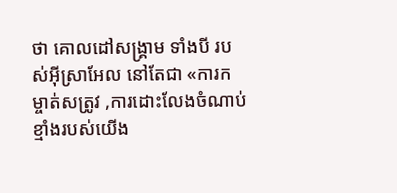ថា គោលដៅសង្រ្គាម ទាំងបី របស់អ៊ីស្រាអែល នៅតែជា «ការកម្ចាត់សត្រូវ ,ការដោះលែងចំណាប់ខ្មាំងរបស់យើង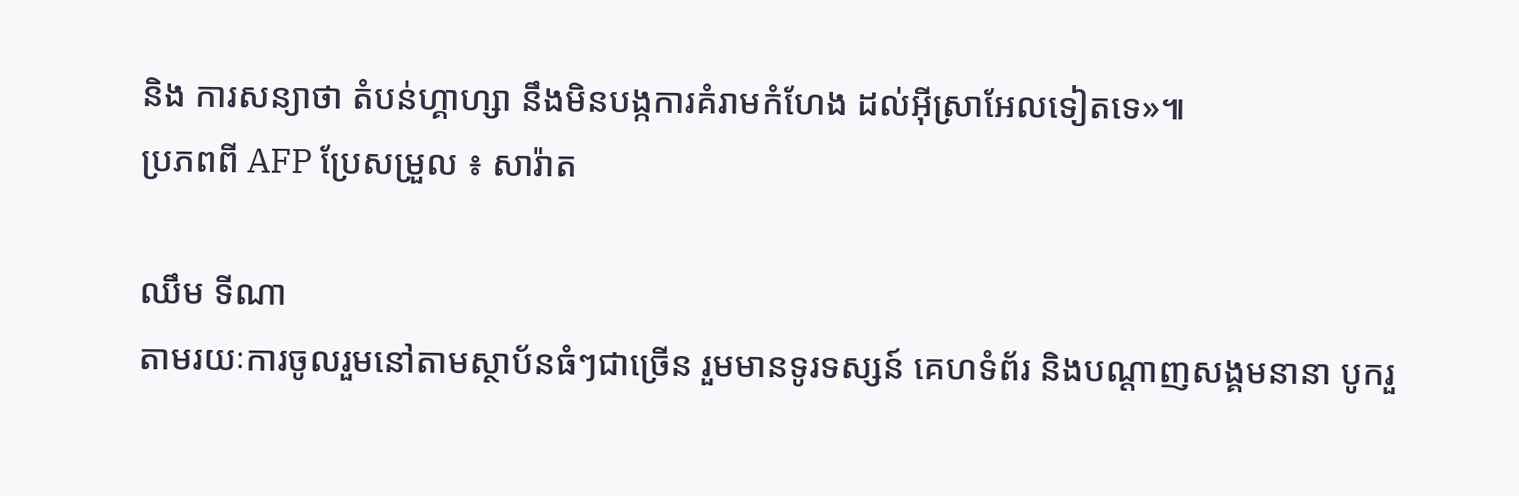និង ការសន្យាថា តំបន់ហ្គាហ្សា នឹងមិនបង្កការគំរាមកំហែង ដល់អ៊ីស្រាអែលទៀតទេ»៕
ប្រភពពី AFP ប្រែសម្រួល ៖ សារ៉ាត

ឈឹម ទីណា
តាមរយៈការចូលរួមនៅតាមស្ថាប័នធំៗជាច្រើន រួមមានទូរទស្សន៍ គេហទំព័រ និងបណ្តាញសង្គមនានា បូករួ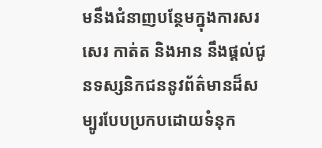មនឹងជំនាញបន្ថែមក្នុងការសរសេរ កាត់ត និងអាន នឹងផ្ដល់ជូនទស្សនិកជននូវព័ត៌មានដ៏សម្បូរបែបប្រកបដោយទំនុក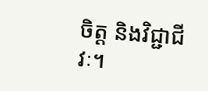ចិត្ត និងវិជ្ជាជីវៈ។